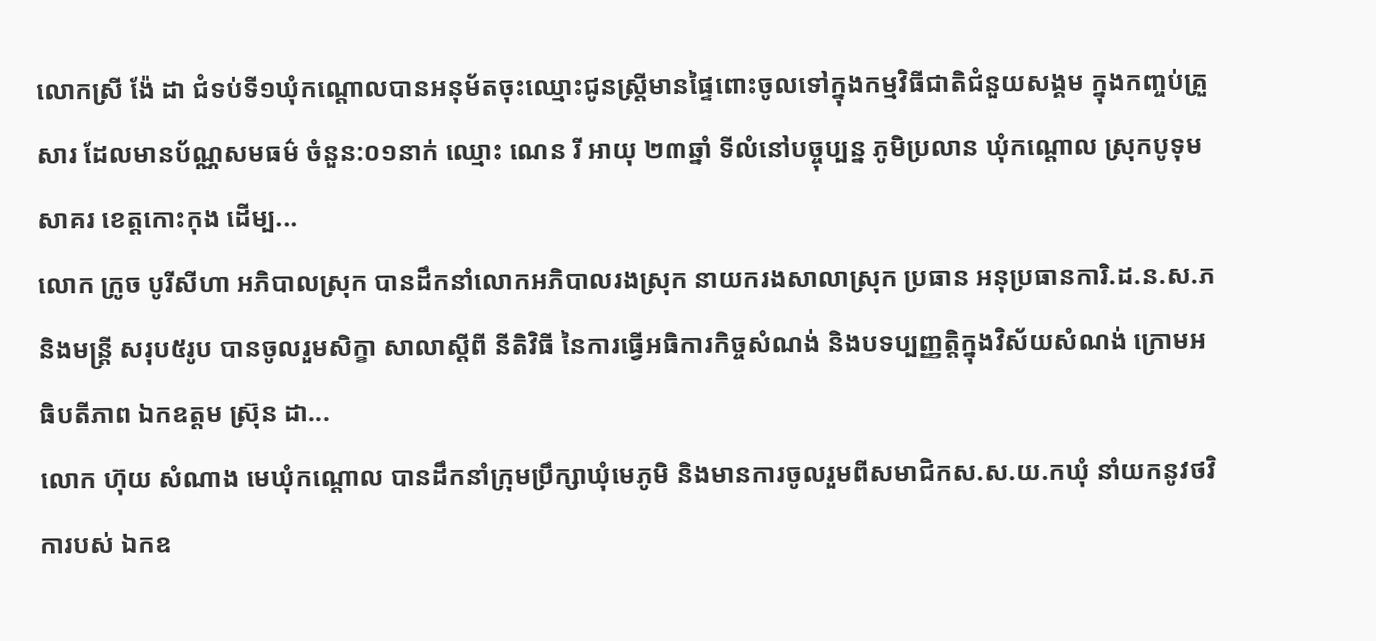លោកស្រី ង៉ែ ដា ជំទប់ទី១ឃុំកណ្តោលបានអនុម័តចុះឈ្មោះជូនស្រ្តីមានផ្ទៃពោះចូលទៅក្នុងកម្មវិធីជាតិជំនួយសង្គម ក្នុងកញ្ចប់គ្រួសារ ដែលមានប័ណ្ណសមធម៌ ចំនួន:០១នាក់ ឈ្មោះ ណេន រី អាយុ ២៣ឆ្នាំ ទីលំនៅបច្ចុប្បន្ន ភូមិប្រលាន ឃុំកណ្តោល ស្រុកបូទុមសាគរ ខេត្តកោះកុង ដើម្ប...
លោក ក្រូច បូរីសីហា អភិបាលស្រុក បានដឹកនាំលោកអភិបាលរងស្រុក នាយករងសាលាស្រុក ប្រធាន អនុប្រធានការិ.ដ.ន.ស.ភ និងមន្រ្តី សរុប៥រូប បានចូលរួមសិក្ខា សាលាស្តីពី នីតិវិធី នៃការធ្វើអធិការកិច្ចសំណង់ និងបទប្បញ្ញត្តិក្នុងវិស័យសំណង់ ក្រោមអធិបតីភាព ឯកឧត្តម ស្រ៊ុន ដា...
លោក ហ៊ុយ សំណាង មេឃុំកណ្តោល បានដឹកនាំក្រុមប្រឹក្សាឃុំមេភូមិ និងមានការចូលរួមពីសមាជិកស.ស.យ.កឃុំ នាំយកនូវថវិការបស់ ឯកឧ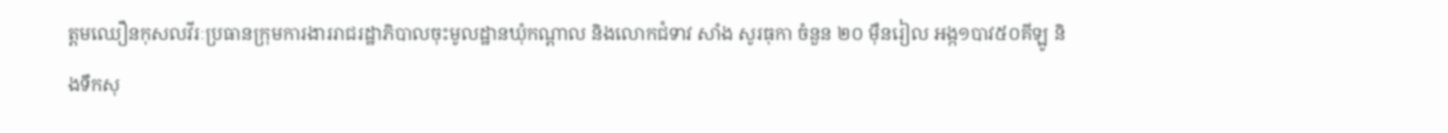ត្តមឈឿនកុសលវីរៈប្រធានក្រុមការងាររាជរដ្ឋាភិបាលចុះមូលដ្ឋានឃុំកណ្ដាល និងលោកជំទាវ សាំង សូរធុកា ចំនួន ២០ ម៉ឺនរៀល អង្ក១បាវ៥០គីឡូ និងទឹកសុ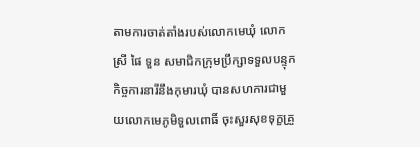តាមការចាត់តាំងរបស់លោកមេឃុំ លោកស្រី ផៃ ទួន សមាជិកក្រុមប្រឹក្សាទទួលបន្ទុកកិច្ចការនារីនឹងកុមារឃុំ បានសហការជាមួយលោកមេភូមិទួលពោធិ៍ ចុះសួរសុខទុក្ខគ្រួ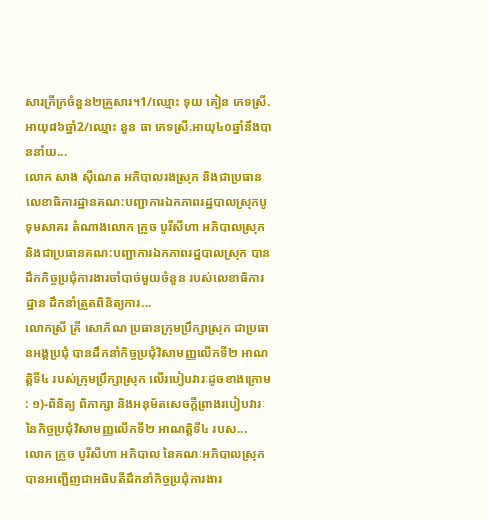សារក្រីក្រចំនួន២គ្រួសារ។1/ឈ្មោះ ទុយ គៀន ភេទស្រី.អាយុ៨៦ឆ្នាំ2/ឈ្មោះ នួន ធា ភេទស្រី.អាយុ៤០ឆ្នាំនឹងបាននាំយ...
លោក សាង ស៊ីណេត អភិបាលរងស្រុក និងជាប្រធានលេខាធិការដ្ឋានគណ:បញ្ជាការឯកភាពរដ្ឋបាលស្រុកបូទុមសាគរ តំណាងលោក ក្រូច បូរីសីហា អភិបាលស្រុក និងជាប្រធានគណ:បញ្ជាការឯកភាពរដ្ឋបាលស្រុក បានដឹកកិច្ចប្រជុំការងារចាំបាច់មួយចំនួន របស់លេខាធិការដ្ឋាន ដឹកនាំត្រួតពិនិត្យការ...
លោកស្រី គ្រី សោភ័ណ ប្រធានក្រុមប្រឹក្សាស្រុក ជាប្រធានអង្គប្រជុំ បានដឹកនាំកិច្ចប្រជុំវិសាមញ្ញលើកទី២ អាណត្តិទី៤ របស់ក្រុមប្រឹក្សាស្រុក លើរបៀបវារៈដូចខាងក្រោម : ១)-ពិនិត្យ ពិភាក្សា និងអនុម័តសេចក្តីព្រាងរបៀបវារៈនៃកិច្ចប្រជុំវិសាមញ្ញលើកទី២ អាណតិ្តទី៤ របស...
លោក ក្រូច បូរីសីហា អភិបាល នៃគណៈអភិបាលស្រុក បានអញ្ជើញជាអធិបតីដឹកនាំកិច្ចប្រជុំការងារ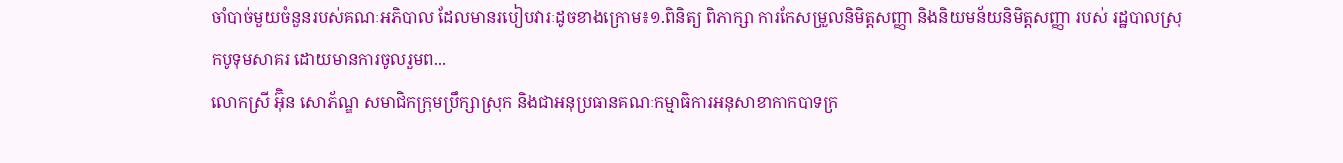ចាំបាច់មួយចំនួនរបស់គណៈអភិបាល ដែលមានរបៀបវារៈដូចខាងក្រោម៖១.ពិនិត្យ ពិភាក្សា ការកែសម្រួលនិមិត្តសញ្ញា និងនិយមន័យនិមិត្តសញ្ញា របស់ រដ្ឋបាលស្រុកបូទុមសាគរ ដោយមានការចូលរួមព...
លោកស្រី អ៊ុិន សោភ័ណ្ឌ សមាជិកក្រុមប្រឹក្សាស្រុក និងជាអនុប្រធានគណៈកម្មាធិការអនុសាខាកាកបាទក្រ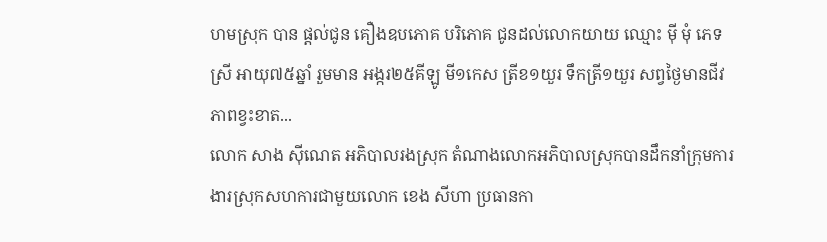ហមស្រុក បាន ផ្តល់ជូន គឿងឧបភោគ បរិភោគ ជូនដល់លោកយាយ ឈ្មោះ មុី មុំ ភេទ ស្រី អាយុ៧៥ឆ្នាំ រួមមាន អង្ករ២៥គីឡូ មី១កេស ត្រីខ១យួរ ទឹកត្រី១យួរ សព្វថ្ងៃមានជីវភាពខ្វះខាត...
លោក សាង ស៊ីណេត អភិបាលរងស្រុក តំណាងលោកអភិបាលស្រុកបានដឹកនាំក្រុមការងារស្រុកសហការជាមួយលោក ខេង សីហា ប្រធានកា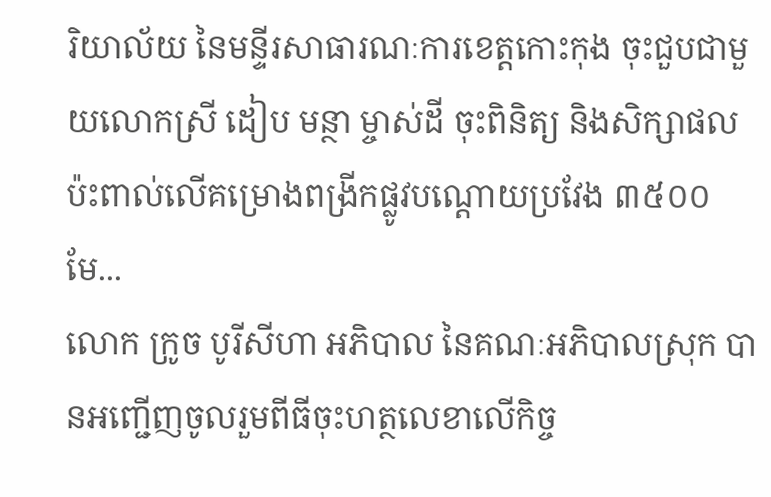រិយាល័យ នៃមន្ទីរសាធារណៈការខេត្តកោះកុង ចុះជួបជាមួយលោកស្រី ដៀប មន្ថា ម្ចាស់ដី ចុះពិនិត្យ និងសិក្សាផលប៉ះពាល់លើគម្រោងពង្រីកផ្លូវបណ្តោយប្រវែង ៣៥០០មែ...
លោក ក្រូច បូរីសីហា អភិបាល នៃគណៈអភិបាលស្រុក បានអញ្ជើញចូលរួមពីធីចុះហត្ថលេខាលើកិច្ច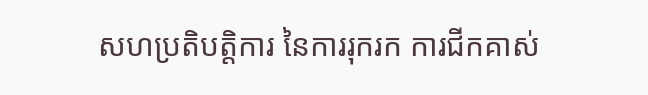សហប្រតិបត្តិការ នៃការរុករក ការជីកគាស់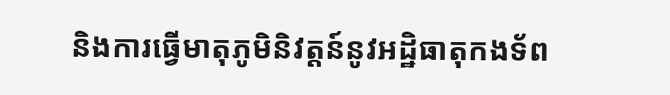និងការធ្វើមាតុភូមិនិវត្តន៍នូវអដ្ឋិធាតុកងទ័ព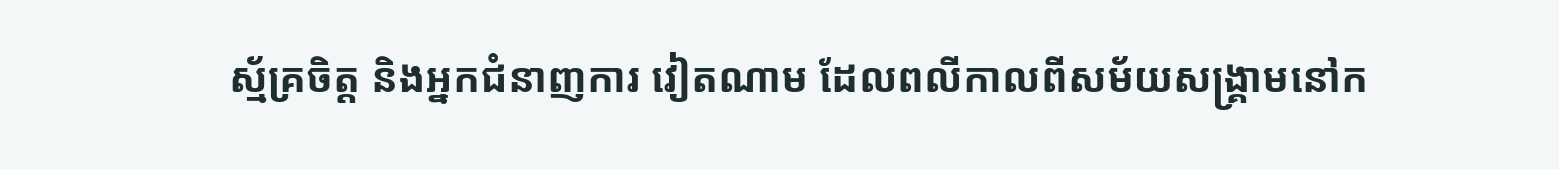ស្ម័គ្រចិត្ត និងអ្នកជំនាញការ វៀតណាម ដែលពលីកាលពីសម័យសង្គ្រាមនៅក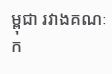ម្ពុជា រវាងគណៈក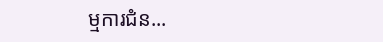ម្មការជំន...